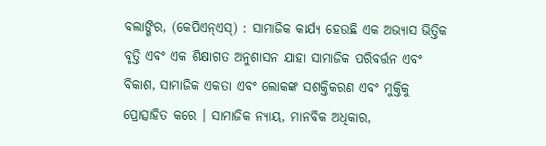ବଲାଙ୍ଗିର, (କେପିଏନ୍ଏସ୍) : ସାମାଜିକ କାର୍ଯ୍ୟ ହେଉଛି ଏକ ଅଭ୍ୟାସ ଭିତ୍ତିକ ବୃତ୍ତି ଏବଂ ଏକ ଶିକ୍ଷାଗତ ଅନୁଶାସନ ଯାହା ସାମାଜିକ ପରିବର୍ତ୍ତନ ଏବଂ ବିକାଶ, ସାମାଜିକ ଏକତା ଏବଂ ଲୋକଙ୍କ ସଶକ୍ତିକରଣ ଏବଂ ମୁକ୍ତିକୁ ପ୍ରୋତ୍ସାହିତ କରେ । ସାମାଜିକ ନ୍ୟାୟ, ମାନବିକ ଅଧିକାର,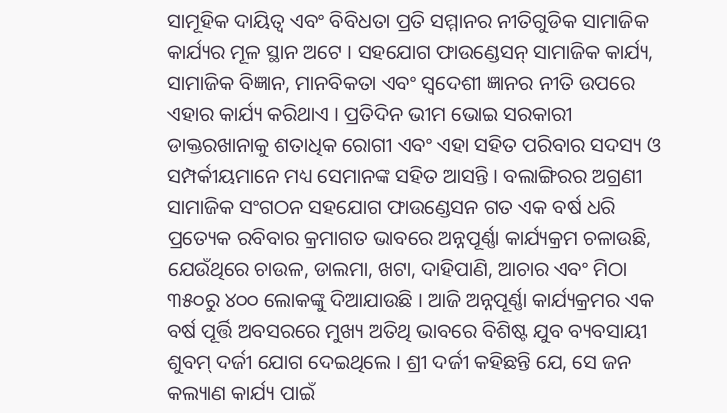ସାମୂହିକ ଦାୟିତ୍ୱ ଏବଂ ବିବିଧତା ପ୍ରତି ସମ୍ମାନର ନୀତିଗୁଡିକ ସାମାଜିକ କାର୍ଯ୍ୟର ମୂଳ ସ୍ଥାନ ଅଟେ । ସହଯୋଗ ଫାଉଣ୍ଡେସନ୍ ସାମାଜିକ କାର୍ଯ୍ୟ, ସାମାଜିକ ବିଜ୍ଞାନ, ମାନବିକତା ଏବଂ ସ୍ୱଦେଶୀ ଜ୍ଞାନର ନୀତି ଉପରେ ଏହାର କାର୍ଯ୍ୟ କରିଥାଏ । ପ୍ରତିଦିନ ଭୀମ ଭୋଇ ସରକାରୀ ଡାକ୍ତରଖାନାକୁ ଶତାଧିକ ରୋଗୀ ଏବଂ ଏହା ସହିତ ପରିବାର ସଦସ୍ୟ ଓ ସମ୍ପର୍କୀୟମାନେ ମଧ୍ୟ ସେମାନଙ୍କ ସହିତ ଆସନ୍ତି । ବଲାଙ୍ଗିରର ଅଗ୍ରଣୀ ସାମାଜିକ ସଂଗଠନ ସହଯୋଗ ଫାଉଣ୍ଡେସନ ଗତ ଏକ ବର୍ଷ ଧରି ପ୍ରତ୍ୟେକ ରବିବାର କ୍ରମାଗତ ଭାବରେ ଅନ୍ନପୂର୍ଣ୍ଣା କାର୍ଯ୍ୟକ୍ରମ ଚଳାଉଛି, ଯେଉଁଥିରେ ଚାଉଳ, ଡାଲମା, ଖଟା, ଦାହିପାଣି, ଆଚାର ଏବଂ ମିଠା ୩୫୦ରୁ ୪୦୦ ଲୋକଙ୍କୁ ଦିଆଯାଉଛି । ଆଜି ଅନ୍ନପୂର୍ଣ୍ଣା କାର୍ଯ୍ୟକ୍ରମର ଏକ ବର୍ଷ ପୂର୍ତ୍ତି ଅବସରରେ ମୁଖ୍ୟ ଅତିଥି ଭାବରେ ବିଶିଷ୍ଟ ଯୁବ ବ୍ୟବସାୟୀ ଶୁବମ୍ ଦର୍ଜୀ ଯୋଗ ଦେଇଥିଲେ । ଶ୍ରୀ ଦର୍ଜୀ କହିଛନ୍ତି ଯେ, ସେ ଜନ କଲ୍ୟାଣ କାର୍ଯ୍ୟ ପାଇଁ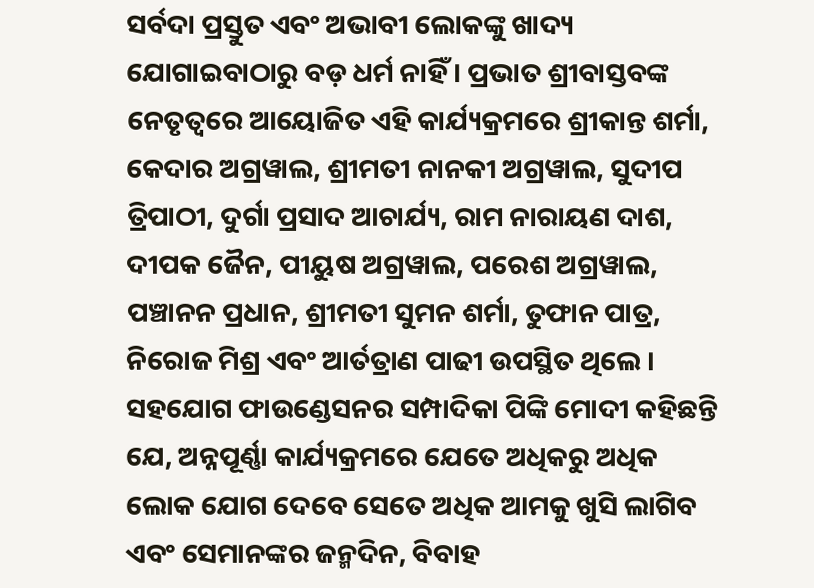ସର୍ବଦା ପ୍ରସ୍ତୁତ ଏବଂ ଅଭାବୀ ଲୋକଙ୍କୁ ଖାଦ୍ୟ ଯୋଗାଇବାଠାରୁ ବଡ଼ ଧର୍ମ ନାହିଁ । ପ୍ରଭାତ ଶ୍ରୀବାସ୍ତବଙ୍କ ନେତୃତ୍ଵରେ ଆୟୋଜିତ ଏହି କାର୍ଯ୍ୟକ୍ରମରେ ଶ୍ରୀକାନ୍ତ ଶର୍ମା, କେଦାର ଅଗ୍ରୱାଲ, ଶ୍ରୀମତୀ ନାନକୀ ଅଗ୍ରୱାଲ, ସୁଦୀପ ତ୍ରିପାଠୀ, ଦୁର୍ଗା ପ୍ରସାଦ ଆଚାର୍ଯ୍ୟ, ରାମ ନାରାୟଣ ଦାଶ, ଦୀପକ ଜୈନ, ପୀୟୁଷ ଅଗ୍ରୱାଲ, ପରେଶ ଅଗ୍ରୱାଲ, ପଞ୍ଚାନନ ପ୍ରଧାନ, ଶ୍ରୀମତୀ ସୁମନ ଶର୍ମା, ତୁଫାନ ପାତ୍ର, ନିରୋଜ ମିଶ୍ର ଏବଂ ଆର୍ତତ୍ରାଣ ପାଢୀ ଉପସ୍ଥିତ ଥିଲେ । ସହଯୋଗ ଫାଉଣ୍ଡେସନର ସମ୍ପାଦିକା ପିଙ୍କି ମୋଦୀ କହିଛନ୍ତି ଯେ, ଅନ୍ନପୂର୍ଣ୍ଣା କାର୍ଯ୍ୟକ୍ରମରେ ଯେତେ ଅଧିକରୁ ଅଧିକ ଲୋକ ଯୋଗ ଦେବେ ସେତେ ଅଧିକ ଆମକୁ ଖୁସି ଲାଗିବ ଏବଂ ସେମାନଙ୍କର ଜନ୍ମଦିନ, ବିବାହ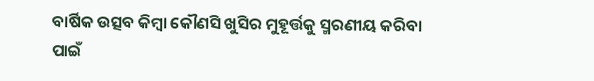ବାର୍ଷିକ ଉତ୍ସବ କିମ୍ବା କୌଣସି ଖୁସିର ମୁହୂର୍ତ୍ତକୁ ସ୍ମରଣୀୟ କରିବା ପାଇଁ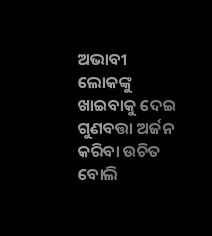ଅଭାବୀ ଲୋକଙ୍କୁ ଖାଇବାକୁ ଦେଇ ଗୁଣବତ୍ତା ଅର୍ଜନ କରିବା ଉଚିତ ବୋଲି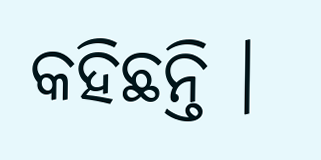କହିଛନ୍ତି ।